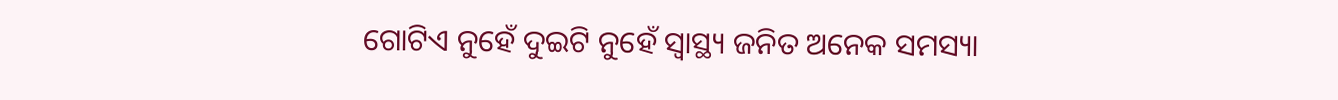ଗୋଟିଏ ନୁହେଁ ଦୁଇଟି ନୁହେଁ ସ୍ୱାସ୍ଥ୍ୟ ଜନିତ ଅନେକ ସମସ୍ୟା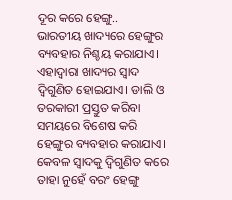ଦୂର କରେ ହେଙ୍ଗୁ..
ଭାରତୀୟ ଖାଦ୍ୟରେ ହେଙ୍ଗୁର ବ୍ୟବହାର ନିଶ୍ଚୟ କରାଯାଏ। ଏହାଦ୍ୱାରା ଖାଦ୍ୟର ସ୍ୱାଦ ଦ୍ୱିଗୁଣିତ ହୋଇଯାଏ। ଡାଲି ଓ ତରକାରୀ ପ୍ରସ୍ତୁତ କରିବା ସମୟରେ ବିଶେଷ କରି ହେଙ୍ଗୁର ବ୍ୟବହାର କରାଯାଏ। କେବଳ ସ୍ୱାଦକୁ ଦ୍ୱିଗୁଣିତ କରେ ତାହା ନୁହେଁ ବରଂ ହେଙ୍ଗୁ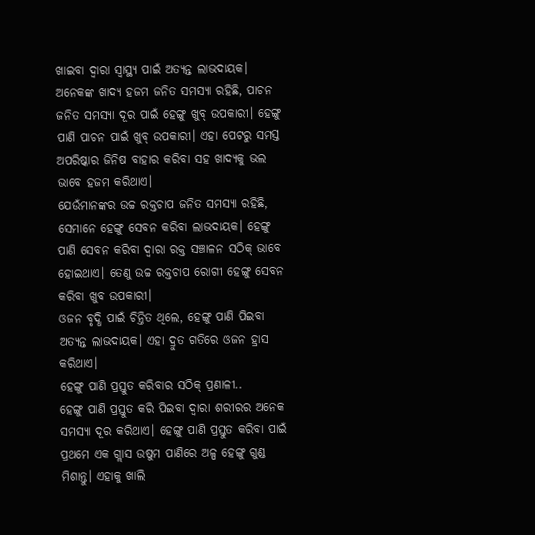ଖାଇବା ଦ୍ୱାରା ସ୍ୱାସ୍ଥ୍ୟ ପାଇଁ ଅତ୍ୟନ୍ତ ଲାଭଦାୟକ।
ଅନେକଙ୍କ ଖାଦ୍ୟ ହଜମ ଜନିତ ସମସ୍ୟା ରହିଛି, ପାଚନ ଜନିତ ସମସ୍ୟା ଦୂର ପାଇଁ ହେଙ୍ଗୁ ଖୁବ୍ ଉପକାରୀ। ହେଙ୍ଗୁ ପାଣି ପାଚନ ପାଇଁ ଖୁବ୍ ଉପକାରୀ। ଏହା ପେଟରୁ ସମସ୍ତ ଅପରିଷ୍କାର ଜିନିଷ ବାହାର କରିବା ସହ ଖାଦ୍ୟକୁ ଭଲ ଭାବେ ହଜମ କରିଥାଏ।
ଯେଉଁମାନଙ୍କର ଉଚ୍ଚ ରକ୍ତଚାପ ଜନିତ ସମସ୍ୟା ରହିଛି, ସେମାନେ ହେଙ୍ଗୁ ସେବନ କରିବା ଲାଭଦାୟକ। ହେଙ୍ଗୁ ପାଣି ସେବନ କରିବା ଦ୍ୱାରା ରକ୍ତ ସଞ୍ଚାଳନ ସଠିକ୍ ଭାବେ ହୋଇଥାଏ। ତେଣୁ ଉଚ୍ଚ ରକ୍ତଚାପ ରୋଗୀ ହେଙ୍ଗୁ ସେବନ କରିବା ଖୁବ ଉପକାରୀ।
ଓଜନ ବୃଦ୍ଧି ପାଇଁ ଚିନ୍ତିତ ଥିଲେ, ହେଙ୍ଗୁ ପାଣି ପିଇବା ଅତ୍ୟନ୍ତ ଲାଭଦାୟକ। ଏହା ଦ୍ରୁତ ଗତିରେ ଓଜନ ହ୍ରାସ କରିଥାଏ।
ହେଙ୍ଗୁ ପାଣି ପ୍ରସ୍ତୁତ କରିବାର ସଠିକ୍ ପ୍ରଣାଳୀ..
ହେଙ୍ଗୁ ପାଣି ପ୍ରସ୍ତୁତ କରି ପିଇବା ଦ୍ୱାରା ଶରୀରର ଅନେକ ସମସ୍ୟା ଦୂର କରିଥାଏ। ହେଙ୍ଗୁ ପାଣି ପ୍ରସ୍ତୁତ କରିବା ପାଇଁ ପ୍ରଥମେ ଏକ ଗ୍ଲାସ ଉଷୁମ ପାଣିରେ ଅଳ୍ପ ହେଙ୍ଗୁ ଗୁଣ୍ଡ ମିଶାନ୍ତୁ। ଏହାକୁ ଖାଲି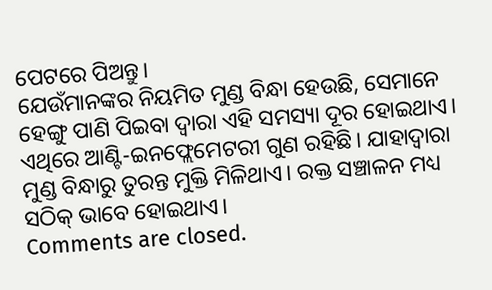ପେଟରେ ପିଅନ୍ତୁ।
ଯେଉଁମାନଙ୍କର ନିୟମିତ ମୁଣ୍ଡ ବିନ୍ଧା ହେଉଛି, ସେମାନେ ହେଙ୍ଗୁ ପାଣି ପିଇବା ଦ୍ୱାରା ଏହି ସମସ୍ୟା ଦୂର ହୋଇଥାଏ। ଏଥିରେ ଆଣ୍ଟି-ଇନଫ୍ଲେମେଟରୀ ଗୁଣ ରହିଛି। ଯାହାଦ୍ୱାରା ମୁଣ୍ଡ ବିନ୍ଧାରୁ ତୁରନ୍ତ ମୁକ୍ତି ମିଳିଥାଏ। ରକ୍ତ ସଞ୍ଚାଳନ ମଧ୍ୟ ସଠିକ୍ ଭାବେ ହୋଇଥାଏ।
Comments are closed.